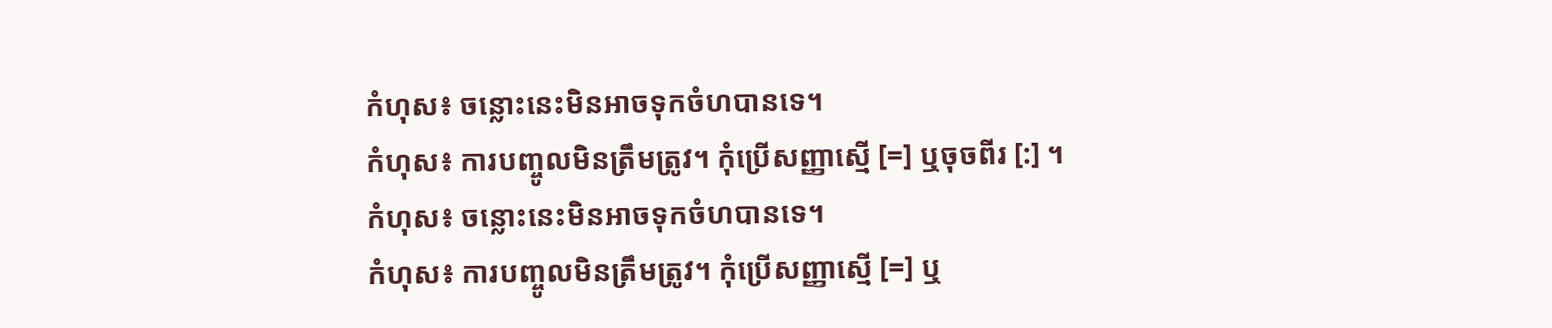កំហុស៖ ចន្លោះនេះមិនអាចទុកចំហបានទេ។
កំហុស៖ ការបញ្ចូលមិនត្រឹមត្រូវ។ កុំប្រើសញ្ញាស្មើ [=] ឬចុចពីរ [:] ។
កំហុស៖ ចន្លោះនេះមិនអាចទុកចំហបានទេ។
កំហុស៖ ការបញ្ចូលមិនត្រឹមត្រូវ។ កុំប្រើសញ្ញាស្មើ [=] ឬ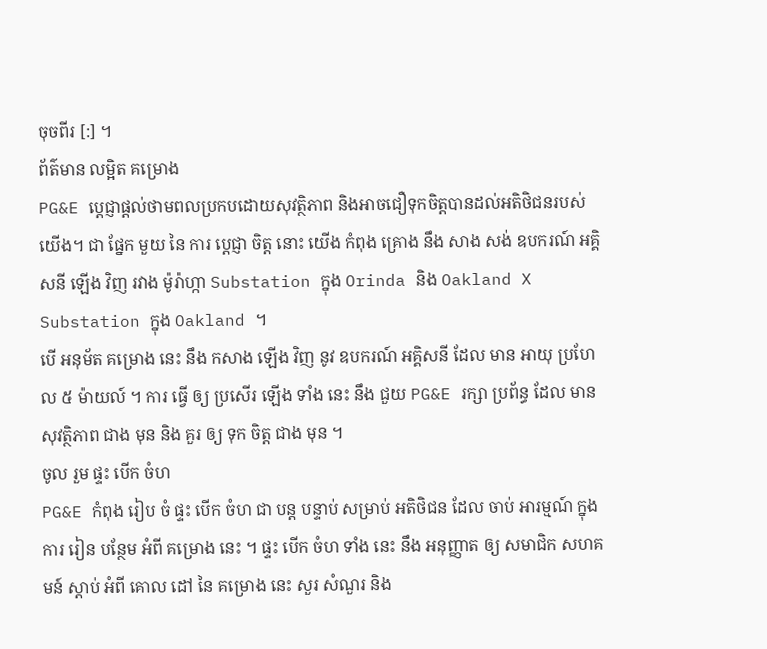ចុចពីរ [:] ។
ព័ត៌មាន លម្អិត គម្រោង
PG&E ប្តេជ្ញាផ្តល់ថាមពលប្រកបដោយសុវត្ថិភាព និងអាចជឿទុកចិត្តបានដល់អតិថិជនរបស់យើង។ ជា ផ្នែក មួយ នៃ ការ ប្តេជ្ញា ចិត្ត នោះ យើង កំពុង គ្រោង នឹង សាង សង់ ឧបករណ៍ អគ្គិសនី ឡើង វិញ រវាង ម៉ូរ៉ាហ្កា Substation ក្នុង Orinda និង Oakland X Substation ក្នុង Oakland ។
បើ អនុម័ត គម្រោង នេះ នឹង កសាង ឡើង វិញ នូវ ឧបករណ៍ អគ្គិសនី ដែល មាន អាយុ ប្រហែល ៥ ម៉ាយល៍ ។ ការ ធ្វើ ឲ្យ ប្រសើរ ឡើង ទាំង នេះ នឹង ជួយ PG&E រក្សា ប្រព័ន្ធ ដែល មាន សុវត្ថិភាព ជាង មុន និង គួរ ឲ្យ ទុក ចិត្ត ជាង មុន ។
ចូល រួម ផ្ទះ បើក ចំហ
PG&E កំពុង រៀប ចំ ផ្ទះ បើក ចំហ ជា បន្ត បន្ទាប់ សម្រាប់ អតិថិជន ដែល ចាប់ អារម្មណ៍ ក្នុង ការ រៀន បន្ថែម អំពី គម្រោង នេះ ។ ផ្ទះ បើក ចំហ ទាំង នេះ នឹង អនុញ្ញាត ឲ្យ សមាជិក សហគមន៍ ស្តាប់ អំពី គោល ដៅ នៃ គម្រោង នេះ សួរ សំណួរ និង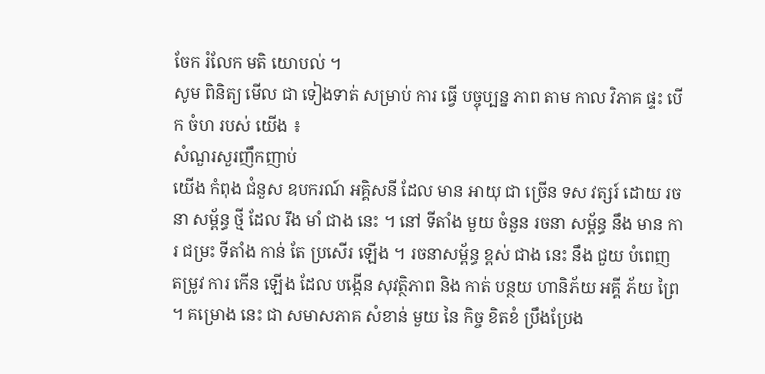ចែក រំលែក មតិ យោបល់ ។
សូម ពិនិត្យ មើល ជា ទៀងទាត់ សម្រាប់ ការ ធ្វើ បច្ចុប្បន្ន ភាព តាម កាល វិភាគ ផ្ទះ បើក ចំហ របស់ យើង ៖
សំណួរសួរញឹកញាប់
យើង កំពុង ជំនួស ឧបករណ៍ អគ្គិសនី ដែល មាន អាយុ ជា ច្រើន ទស វត្សរ៍ ដោយ រចនា សម្ព័ន្ធ ថ្មី ដែល រឹង មាំ ជាង នេះ ។ នៅ ទីតាំង មួយ ចំនួន រចនា សម្ព័ន្ធ នឹង មាន ការ ជម្រះ ទីតាំង កាន់ តែ ប្រសើរ ឡើង ។ រចនាសម្ព័ន្ធ ខ្ពស់ ជាង នេះ នឹង ជួយ បំពេញ តម្រូវ ការ កើន ឡើង ដែល បង្កើន សុវត្ថិភាព និង កាត់ បន្ថយ ហានិភ័យ អគ្គី ភ័យ ព្រៃ ។ គម្រោង នេះ ជា សមាសភាគ សំខាន់ មួយ នៃ កិច្ច ខិតខំ ប្រឹងប្រែង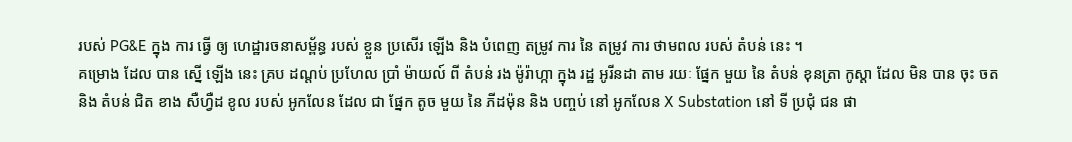របស់ PG&E ក្នុង ការ ធ្វើ ឲ្យ ហេដ្ឋារចនាសម្ព័ន្ធ របស់ ខ្លួន ប្រសើរ ឡើង និង បំពេញ តម្រូវ ការ នៃ តម្រូវ ការ ថាមពល របស់ តំបន់ នេះ ។
គម្រោង ដែល បាន ស្នើ ឡើង នេះ គ្រប ដណ្តប់ ប្រហែល ប្រាំ ម៉ាយល៍ ពី តំបន់ រង ម៉ូរ៉ាហ្កា ក្នុង រដ្ឋ អូរីនដា តាម រយៈ ផ្នែក មួយ នៃ តំបន់ ខុនត្រា កូស្តា ដែល មិន បាន ចុះ ចត និង តំបន់ ជិត ខាង សឺហ្វឺដ ខូល របស់ អូកលែន ដែល ជា ផ្នែក តូច មួយ នៃ ភីដម៉ុន និង បញ្ចប់ នៅ អូកលែន X Substation នៅ ទី ប្រជុំ ជន ផា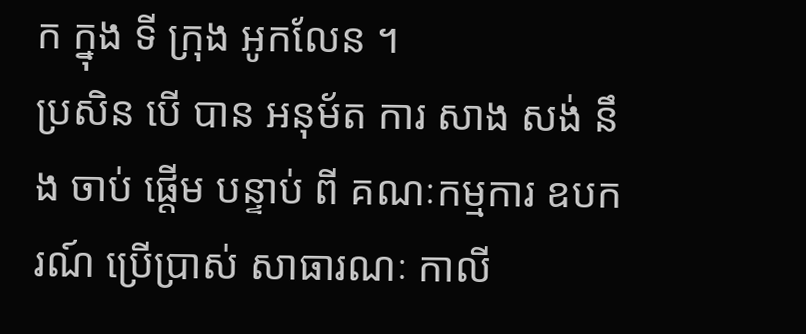ក ក្នុង ទី ក្រុង អូកលែន ។
ប្រសិន បើ បាន អនុម័ត ការ សាង សង់ នឹង ចាប់ ផ្តើម បន្ទាប់ ពី គណៈកម្មការ ឧបករណ៍ ប្រើប្រាស់ សាធារណៈ កាលី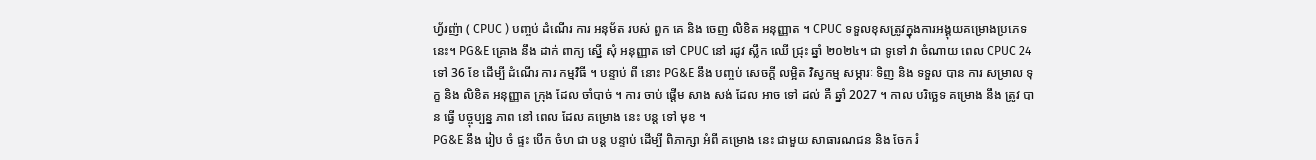ហ្វ័រញ៉ា ( CPUC ) បញ្ចប់ ដំណើរ ការ អនុម័ត របស់ ពួក គេ និង ចេញ លិខិត អនុញ្ញាត ។ CPUC ទទួលខុសត្រូវក្នុងការអង្គុយគម្រោងប្រភេទនេះ។ PG&E គ្រោង នឹង ដាក់ ពាក្យ ស្នើ សុំ អនុញ្ញាត ទៅ CPUC នៅ រដូវ ស្លឹក ឈើ ជ្រុះ ឆ្នាំ ២០២៤។ ជា ទូទៅ វា ចំណាយ ពេល CPUC 24 ទៅ 36 ខែ ដើម្បី ដំណើរ ការ កម្មវិធី ។ បន្ទាប់ ពី នោះ PG&E នឹង បញ្ចប់ សេចក្តី លម្អិត វិស្វកម្ម សម្ភារៈ ទិញ និង ទទួល បាន ការ សម្រាល ទុក្ខ និង លិខិត អនុញ្ញាត ក្រុង ដែល ចាំបាច់ ។ ការ ចាប់ ផ្តើម សាង សង់ ដែល អាច ទៅ ដល់ គឺ ឆ្នាំ 2027 ។ កាល បរិច្ឆេទ គម្រោង នឹង ត្រូវ បាន ធ្វើ បច្ចុប្បន្ន ភាព នៅ ពេល ដែល គម្រោង នេះ បន្ត ទៅ មុខ ។
PG&E នឹង រៀប ចំ ផ្ទះ បើក ចំហ ជា បន្ត បន្ទាប់ ដើម្បី ពិភាក្សា អំពី គម្រោង នេះ ជាមួយ សាធារណជន និង ចែក រំ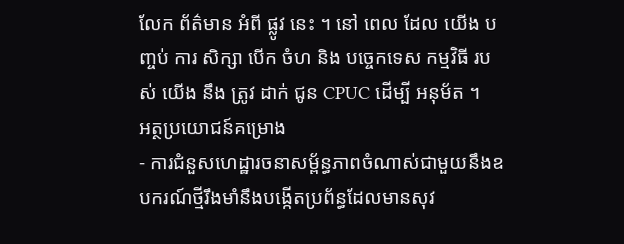លែក ព័ត៌មាន អំពី ផ្លូវ នេះ ។ នៅ ពេល ដែល យើង បញ្ចប់ ការ សិក្សា បើក ចំហ និង បច្ចេកទេស កម្មវិធី របស់ យើង នឹង ត្រូវ ដាក់ ជូន CPUC ដើម្បី អនុម័ត ។
អត្ថប្រយោជន៍គម្រោង
- ការជំនួសហេដ្ឋារចនាសម្ព័ន្ធភាពចំណាស់ជាមួយនឹងឧបករណ៍ថ្មីរឹងមាំនឹងបង្កើតប្រព័ន្ធដែលមានសុវ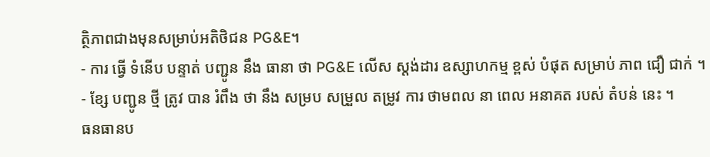ត្ថិភាពជាងមុនសម្រាប់អតិថិជន PG&E។
- ការ ធ្វើ ទំនើប បន្ទាត់ បញ្ជូន នឹង ធានា ថា PG&E លើស ស្តង់ដារ ឧស្សាហកម្ម ខ្ពស់ បំផុត សម្រាប់ ភាព ជឿ ជាក់ ។
- ខ្សែ បញ្ជូន ថ្មី ត្រូវ បាន រំពឹង ថា នឹង សម្រប សម្រួល តម្រូវ ការ ថាមពល នា ពេល អនាគត របស់ តំបន់ នេះ ។
ធនធានប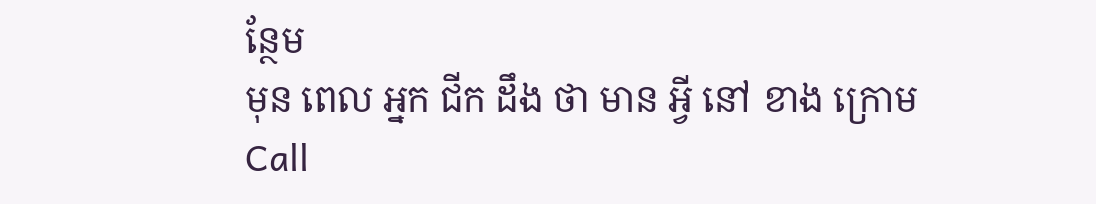ន្ថែម
មុន ពេល អ្នក ជីក ដឹង ថា មាន អ្វី នៅ ខាង ក្រោម
Call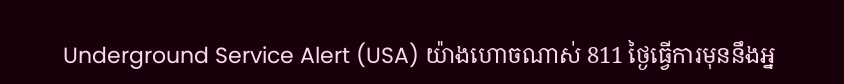Underground Service Alert (USA) យ៉ាងហោចណាស់ 811 ថ្ងៃធ្វើការមុននឹងអ្ន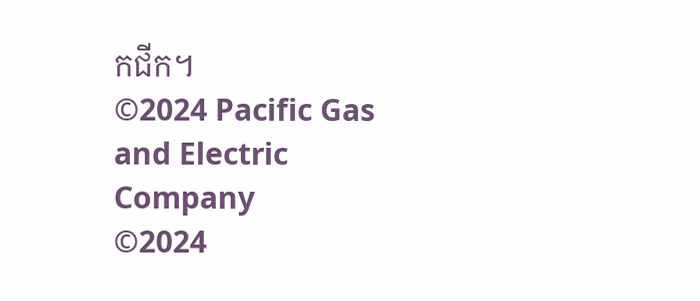កជីក។
©2024 Pacific Gas and Electric Company
©2024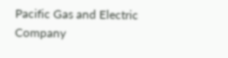Pacific Gas and Electric Company